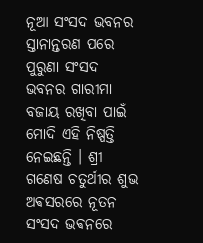ନୂଆ ସଂସଦ ଭବନର ସ୍ତାନାନ୍ତରଣ ପରେ ପୁରୁଣା ସଂସଦ ଭବନର ଗାରୀମା ବଜାୟ ରଖିବା ପାଇଁ ମୋଦି ଏହି ନିଷ୍ପତ୍ତି ନେଇଛନ୍ତି । ଶ୍ରୀ ଗଣେଷ ଚତୁର୍ଥୀର ଶୁଭ ଅଵସରରେ ନୂତନ ସଂସଦ ଭଵନରେ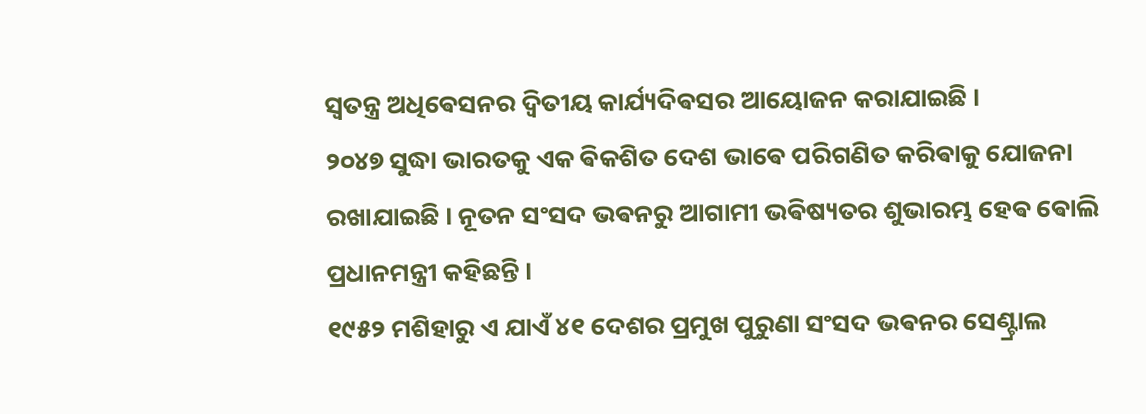ସ୍ଵତନ୍ତ୍ର ଅଧିଵେସନର ଦ୍ଵିତୀୟ କାର୍ଯ୍ୟଦିଵସର ଆୟୋଜନ କରାଯାଇଛି ।
୨୦୪୭ ସୁଦ୍ଧା ଭାରତକୁ ଏକ ଵିକଶିତ ଦେଶ ଭାଵେ ପରିଗଣିତ କରିଵାକୁ ଯୋଜନା ରଖାଯାଇଛି । ନୂତନ ସଂସଦ ଭଵନରୁ ଆଗାମୀ ଭଵିଷ୍ୟତର ଶୁଭାରମ୍ଭ ହେଵ ଵୋଲି ପ୍ରଧାନମନ୍ତ୍ରୀ କହିଛନ୍ତି ।
୧୯୫୨ ମଶିହାରୁ ଏ ଯାଏଁ ୪୧ ଦେଶର ପ୍ରମୁଖ ପୁରୁଣା ସଂସଦ ଭଵନର ସେଣ୍ଟ୍ରାଲ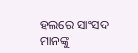ହଲରେ ସାଂସଦ ମାନଙ୍କୁ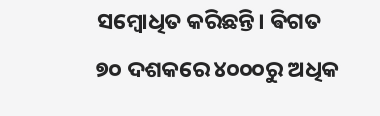ସମ୍ଵୋଧିତ କରିଛନ୍ତି। ଵିଗତ ୭୦ ଦଶକରେ ୪୦୦୦ରୁ ଅଧିକ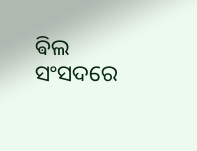ଵିଲ ସଂସଦରେ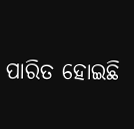ପାରିତ ହୋଇଛି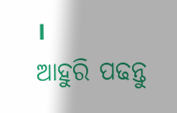।
ଆହୁରି ପଢନ୍ତୁ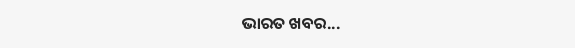ଭାରତ ଖବର...